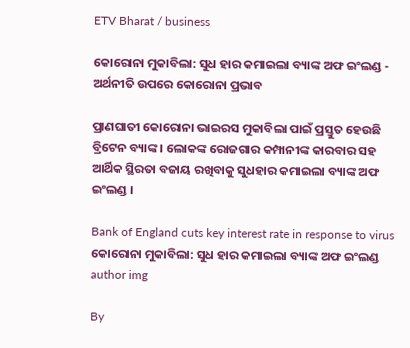ETV Bharat / business

କୋରୋନା ମୁକାବିଲା: ସୁଧ ହାର କମାଇଲା ବ୍ୟାଙ୍କ ଅଫ ଇଂଲଣ୍ଡ - ଅର୍ଥନୀତି ଉପରେ କୋରୋନା ପ୍ରଭାବ

ପ୍ରାଣଘାତୀ କୋରୋନା ଭାଇରସ ମୁକାବିଲା ପାଇଁ ପ୍ରସ୍ତୁତ ହେଉଛି ବ୍ରିଟେନ ବ୍ୟାଙ୍କ । ଲୋକଙ୍କ ରୋଜଗାର କମ୍ପାନୀଙ୍କ କାରବାର ସହ ଆର୍ଥିକ ସ୍ଥିରତା ବଜାୟ ରଖିବାକୁ ସୁଧହାର କମାଇଲା ବ୍ୟାଙ୍କ ଅଫ ଇଂଲଣ୍ଡ ।

Bank of England cuts key interest rate in response to virus
କୋରୋନା ମୁକାବିଲା: ସୁଧ ହାର କମାଇଲା ବ୍ୟାଙ୍କ ଅଫ ଇଂଲଣ୍ଡ
author img

By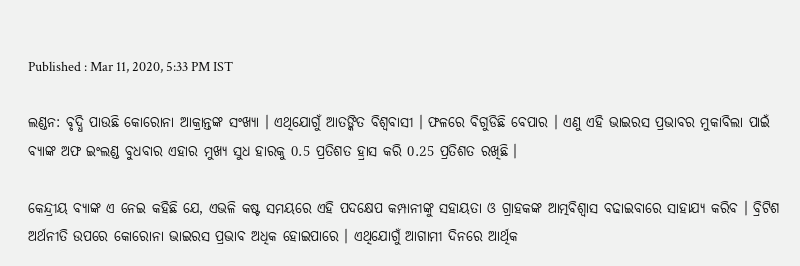Published : Mar 11, 2020, 5:33 PM IST

ଲଣ୍ଡନ: ବୃଦ୍ଧି ପାଉଛି କୋରୋନା ଆକ୍ରାନ୍ତଙ୍କ ସଂଖ୍ୟା । ଏଥିଯୋଗୁଁ ଆତଙ୍କିତ ବିଶ୍ବବାସୀ । ଫଳରେ ବିଗୁଡିଛି ବେପାର । ଏଣୁ ଏହି ଭାଇରସ ପ୍ରଭାବର ମୁକାବିଲା ପାଇଁ ବ୍ୟାଙ୍କ ଅଫ ଇଂଲଣ୍ଡ ବୁଧବାର ଏହାର ମୁଖ୍ୟ ସୁଧ ହାରକୁ 0.5 ପ୍ରତିଶତ ହ୍ରାସ କରି 0.25 ପ୍ରତିଶତ ରଖିଛି ।

କେନ୍ଦ୍ରୀୟ ବ୍ୟାଙ୍କ ଏ ନେଇ କହିଛି ଯେ, ଏଭଳି କଷ୍ଟ ସମୟରେ ଏହି ପଦକ୍ଷେପ କମ୍ପାନୀଙ୍କୁ ସହାୟତା ଓ ଗ୍ରାହକଙ୍କ ଆତ୍ମବିଶ୍ବାସ ବଢାଇବାରେ ସାହାଯ୍ୟ କରିବ । ବ୍ରିଟିଶ ଅର୍ଥନୀତି ଉପରେ କୋରୋନା ଭାଇରସ ପ୍ରଭାବ ଅଧିକ ହୋଇପାରେ । ଏଥିଯୋଗୁଁ ଆଗାମୀ ଦିନରେ ଆର୍ଥିକ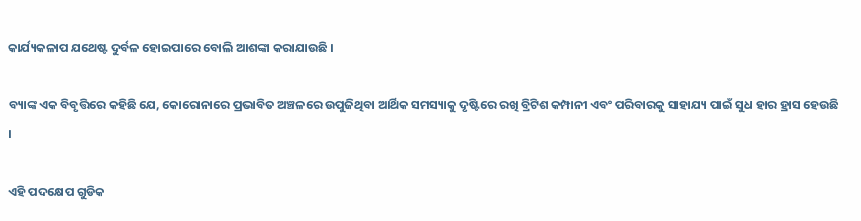କାର୍ଯ୍ୟକଳାପ ଯଥେଷ୍ଟ ଦୁର୍ବଳ ହୋଇପାରେ ବୋଲି ଆଶଙ୍କା କରାଯାଉଛି ।

ବ୍ୟାଙ୍କ ଏକ ବିବୃତ୍ତିରେ କହିଛି ଯେ, କୋରୋନାରେ ପ୍ରଭାବିତ ଅଞ୍ଚଳରେ ଉପୁଜିଥିବା ଆର୍ଥିକ ସମସ୍ୟାକୁ ଦୃଷ୍ଟିରେ ରଖି ବ୍ରିଟିଶ କମ୍ପାନୀ ଏବଂ ପରିବାରକୁ ସାହାଯ୍ୟ ପାଇଁ ସୁଧ ହାର ହ୍ରାସ ହେଉଛି ।

ଏହି ପଦକ୍ଷେପ ଗୁଡିକ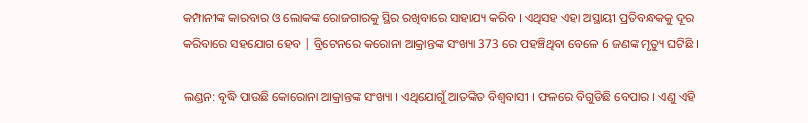କମ୍ପାନୀଙ୍କ କାରବାର ଓ ଲୋକଙ୍କ ରୋଜଗାରକୁ ସ୍ଥିର ରଖିବାରେ ସାହାଯ୍ୟ କରିବ । ଏଥିସହ ଏହା ଅସ୍ଥାୟୀ ପ୍ରତିବନ୍ଧକକୁ ଦୂର କରିବାରେ ସହଯୋଗ ହେବ | ବ୍ରିଟେନରେ କରୋନା ଆକ୍ରାନ୍ତଙ୍କ ସଂଖ୍ୟା 373 ରେ ପହଞ୍ଚିଥିବା ବେଳେ 6 ଜଣଙ୍କ ମୃତ୍ୟୁ ଘଟିଛି ।

ଲଣ୍ଡନ: ବୃଦ୍ଧି ପାଉଛି କୋରୋନା ଆକ୍ରାନ୍ତଙ୍କ ସଂଖ୍ୟା । ଏଥିଯୋଗୁଁ ଆତଙ୍କିତ ବିଶ୍ବବାସୀ । ଫଳରେ ବିଗୁଡିଛି ବେପାର । ଏଣୁ ଏହି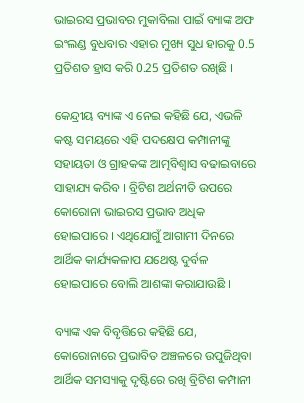ଭାଇରସ ପ୍ରଭାବର ମୁକାବିଲା ପାଇଁ ବ୍ୟାଙ୍କ ଅଫ ଇଂଲଣ୍ଡ ବୁଧବାର ଏହାର ମୁଖ୍ୟ ସୁଧ ହାରକୁ 0.5 ପ୍ରତିଶତ ହ୍ରାସ କରି 0.25 ପ୍ରତିଶତ ରଖିଛି ।

କେନ୍ଦ୍ରୀୟ ବ୍ୟାଙ୍କ ଏ ନେଇ କହିଛି ଯେ, ଏଭଳି କଷ୍ଟ ସମୟରେ ଏହି ପଦକ୍ଷେପ କମ୍ପାନୀଙ୍କୁ ସହାୟତା ଓ ଗ୍ରାହକଙ୍କ ଆତ୍ମବିଶ୍ବାସ ବଢାଇବାରେ ସାହାଯ୍ୟ କରିବ । ବ୍ରିଟିଶ ଅର୍ଥନୀତି ଉପରେ କୋରୋନା ଭାଇରସ ପ୍ରଭାବ ଅଧିକ ହୋଇପାରେ । ଏଥିଯୋଗୁଁ ଆଗାମୀ ଦିନରେ ଆର୍ଥିକ କାର୍ଯ୍ୟକଳାପ ଯଥେଷ୍ଟ ଦୁର୍ବଳ ହୋଇପାରେ ବୋଲି ଆଶଙ୍କା କରାଯାଉଛି ।

ବ୍ୟାଙ୍କ ଏକ ବିବୃତ୍ତିରେ କହିଛି ଯେ, କୋରୋନାରେ ପ୍ରଭାବିତ ଅଞ୍ଚଳରେ ଉପୁଜିଥିବା ଆର୍ଥିକ ସମସ୍ୟାକୁ ଦୃଷ୍ଟିରେ ରଖି ବ୍ରିଟିଶ କମ୍ପାନୀ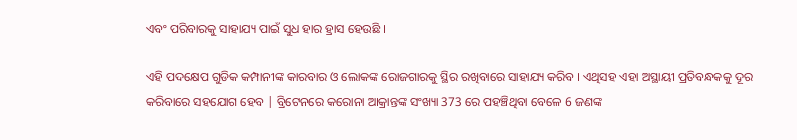ଏବଂ ପରିବାରକୁ ସାହାଯ୍ୟ ପାଇଁ ସୁଧ ହାର ହ୍ରାସ ହେଉଛି ।

ଏହି ପଦକ୍ଷେପ ଗୁଡିକ କମ୍ପାନୀଙ୍କ କାରବାର ଓ ଲୋକଙ୍କ ରୋଜଗାରକୁ ସ୍ଥିର ରଖିବାରେ ସାହାଯ୍ୟ କରିବ । ଏଥିସହ ଏହା ଅସ୍ଥାୟୀ ପ୍ରତିବନ୍ଧକକୁ ଦୂର କରିବାରେ ସହଯୋଗ ହେବ | ବ୍ରିଟେନରେ କରୋନା ଆକ୍ରାନ୍ତଙ୍କ ସଂଖ୍ୟା 373 ରେ ପହଞ୍ଚିଥିବା ବେଳେ 6 ଜଣଙ୍କ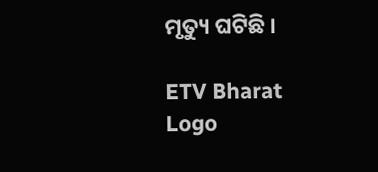ମୃତ୍ୟୁ ଘଟିଛି ।

ETV Bharat Logo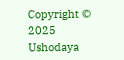Copyright © 2025 Ushodaya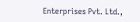Enterprises Pvt. Ltd.,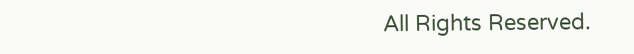All Rights Reserved.